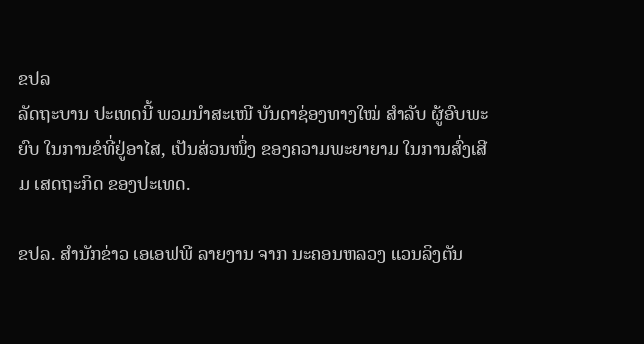ຂປລ
ລັດຖະບານ ປະເທດນີ້ ພວມນໍາສະເໜີ ບັນດາຊ່ອງທາງໃໝ່ ສຳລັບ ຜູ້ອົບພະຍົບ ໃນການຂໍທີ່ຢູ່ອາໄສ, ເປັນສ່ວນໜຶ່ງ ຂອງຄວາມພະຍາຍາມ ໃນການສົ່ງເສີມ ເສດຖະກິດ ຂອງປະເທດ.

ຂປລ. ສຳນັກຂ່າວ ເອເອຟພີ ລາຍງານ ຈາກ ນະຄອນຫລວງ ແວນລິງຕັນ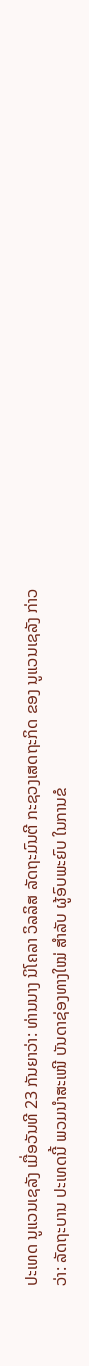ປະເທດ ນູແວນເຊລັງ ເມື່ອວັນທີ 23 ກັນຍາວ່າ: ທ່ານນາງ ນິໂຄລາ ວິລລິສ ລັດຖະມົນຕີ ກະຊວງເສດຖະກິດ ຂອງ ນູແວນເຊລັງ ກ່າວວ່າ: ລັດຖະບານ ປະເທດນີ້ ພວມນໍາສະເໜີ ບັນດາຊ່ອງທາງໃໝ່ ສຳລັບ ຜູ້ອົບພະຍົບ ໃນການຂໍ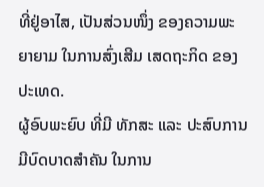ທີ່ຢູ່ອາໄສ, ເປັນສ່ວນໜຶ່ງ ຂອງຄວາມພະຍາຍາມ ໃນການສົ່ງເສີມ ເສດຖະກິດ ຂອງປະເທດ.
ຜູ້ອົບພະຍົບ ທີ່ມີ ທັກສະ ແລະ ປະສົບການ ມີບົດບາດສຳຄັນ ໃນການ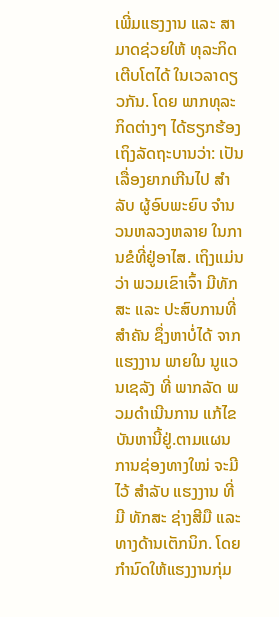ເພີ່ມແຮງງານ ແລະ ສາມາດຊ່ວຍໃຫ້ ທຸລະກິດເຕີບໂຕໄດ້ ໃນເວລາດຽວກັນ. ໂດຍ ພາກທຸລະກິດຕ່າງໆ ໄດ້ຮຽກຮ້ອງ ເຖິງລັດຖະບານວ່າ: ເປັນເລື່ອງຍາກເກີນໄປ ສຳລັບ ຜູ້ອົບພະຍົບ ຈຳນວນຫລວງຫລາຍ ໃນການຂໍທີ່ຢູ່ອາໄສ. ເຖິງແມ່ນວ່າ ພວມເຂົາເຈົ້າ ມີທັກສະ ແລະ ປະສົບການທີ່ສຳຄັນ ຊຶ່ງຫາບໍ່ໄດ້ ຈາກແຮງງານ ພາຍໃນ ນູແວນເຊລັງ ທີ່ ພາກລັດ ພວມດຳເນີນການ ແກ້ໄຂ ບັນຫານີ້ຢູ່.ຕາມແຜນການຊ່ອງທາງໃໝ່ ຈະມີໄວ້ ສຳລັບ ແຮງງານ ທີ່ມີ ທັກສະ ຊ່າງສີມື ແລະ ທາງດ້ານເຕັກນິກ. ໂດຍກຳນົດໃຫ້ແຮງງານກຸ່ມ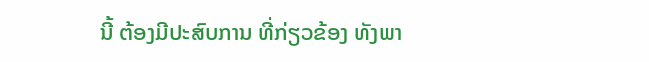ນີ້ ຕ້ອງມີປະສົບການ ທີ່ກ່ຽວຂ້ອງ ທັງພາ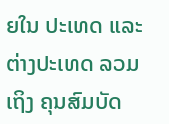ຍໃນ ປະເທດ ແລະ ຕ່າງປະເທດ ລວມເຖິງ ຄຸນສົມບັດ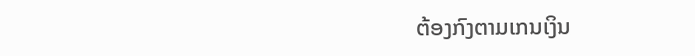ຕ້ອງກົງຕາມເກນເງິນ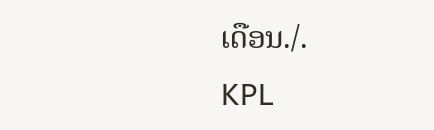ເດືອນ./.
KPL